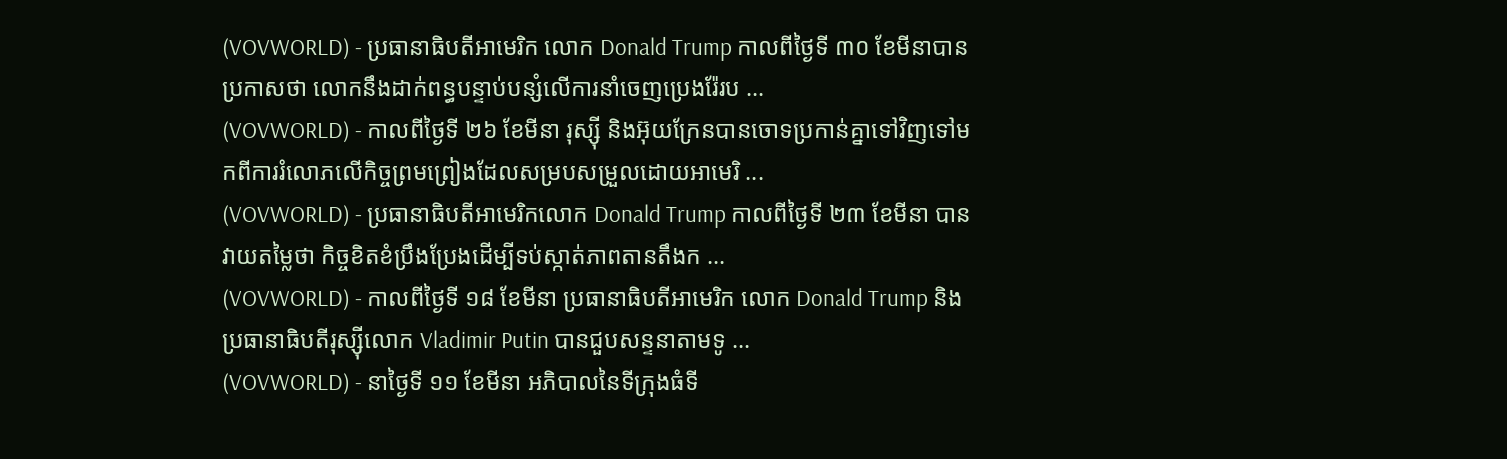(VOVWORLD) - ប្រធានាធិបតីអាមេរិក លោក Donald Trump កាលពីថ្ងៃទី ៣០ ខែមីនាបានប្រកាសថា លោកនឹងដាក់ពន្ធបន្ទាប់បន្សំលើការនាំចេញប្រេងរ៉ែរប ...
(VOVWORLD) - កាលពីថ្ងៃទី ២៦ ខែមីនា រុស្ស៊ី និងអ៊ុយក្រែនបានចោទប្រកាន់គ្នាទៅវិញទៅមកពីការរំលោភលើកិច្ចព្រមព្រៀងដែលសម្របសម្រួលដោយអាមេរិ ...
(VOVWORLD) - ប្រធានាធិបតីអាមេរិកលោក Donald Trump កាលពីថ្ងៃទី ២៣ ខែមីនា បានវាយតម្លៃថា កិច្ចខិតខំប្រឹងប្រែងដើម្បីទប់ស្កាត់ភាពតានតឹងក ...
(VOVWORLD) - កាលពីថ្ងៃទី ១៨ ខែមីនា ប្រធានាធិបតីអាមេរិក លោក Donald Trump និងប្រធានាធិបតីរុស្ស៊ីលោក Vladimir Putin បានជួបសន្ទនាតាមទូ ...
(VOVWORLD) - នាថ្ងៃទី ១១ ខែមីនា អភិបាលនៃទីក្រុងធំទី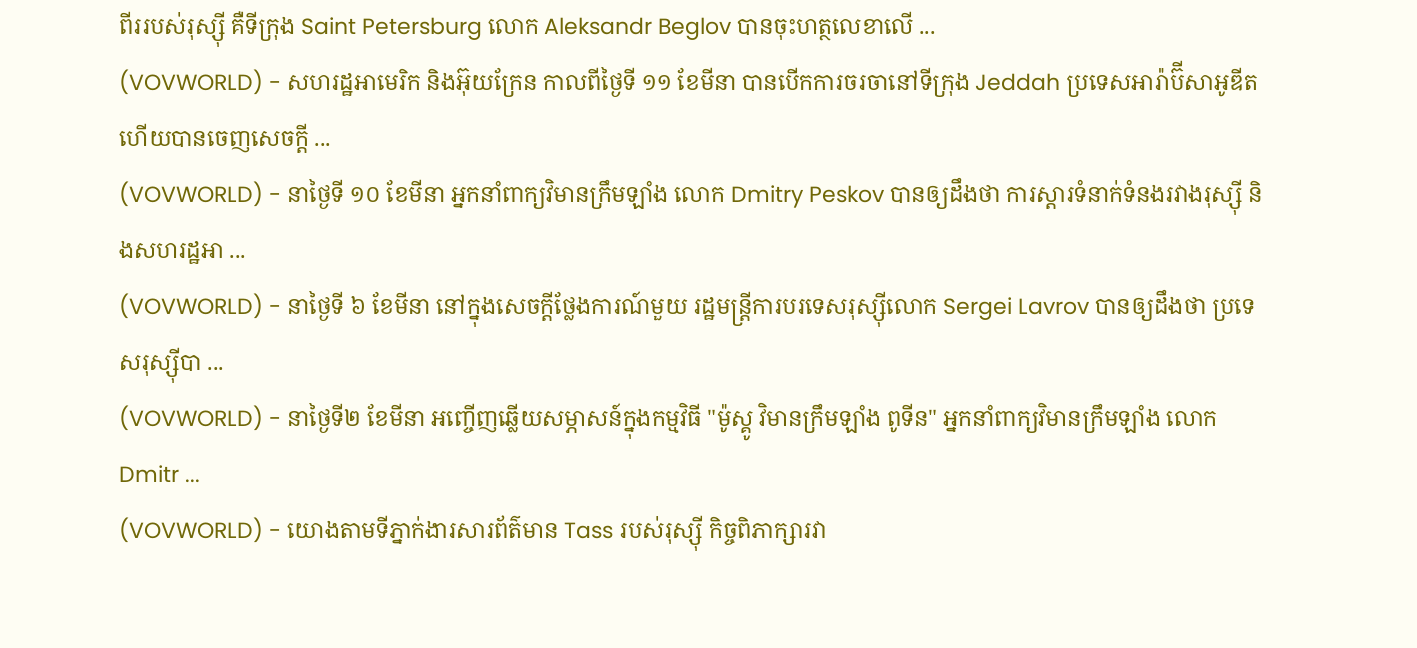ពីររបស់រុស្ស៊ី គឺទីក្រុង Saint Petersburg លោក Aleksandr Beglov បានចុះហត្ថលេខាលើ ...
(VOVWORLD) - សហរដ្ឋអាមេរិក និងអ៊ុយក្រែន កាលពីថ្ងៃទី ១១ ខែមីនា បានបើកការចរចានៅទីក្រុង Jeddah ប្រទេសអារ៉ាប៊ីសាអូឌីត ហើយបានចេញសេចក្តី ...
(VOVWORLD) - នាថ្ងៃទី ១០ ខែមីនា អ្នកនាំពាក្យវិមានក្រឹមឡាំង លោក Dmitry Peskov បានឲ្យដឹងថា ការស្តារទំនាក់ទំនងរវាងរុស្ស៊ី និងសហរដ្ឋអា ...
(VOVWORLD) - នាថ្ងៃទី ៦ ខែមីនា នៅក្នុងសេចក្តីថ្លែងការណ៍មួយ រដ្ឋមន្ត្រីការបរទេសរុស្ស៊ីលោក Sergei Lavrov បានឲ្យដឹងថា ប្រទេសរុស្ស៊ីបា ...
(VOVWORLD) - នាថ្ងៃទី២ ខែមីនា អញ្ចើញឆ្លើយសម្ភាសន៍ក្នុងកម្មវិធី "ម៉ូស្គូ វិមានក្រឹមឡាំង ពូទីន" អ្នកនាំពាក្យវិមានក្រឹមឡាំង លោក Dmitr ...
(VOVWORLD) - យោងតាមទីភ្នាក់ងារសារព័ត៌មាន Tass របស់រុស្ស៊ី កិច្ចពិភាក្សារវា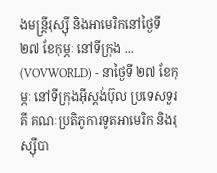ងមន្ត្រីរុស្ស៊ី និងអាមេរិកនៅថ្ងៃទី ២៧ ខែកុម្ភៈ នៅទីក្រុង ...
(VOVWORLD) - នាថ្ងៃទី ២៧ ខែកុម្ភៈ នៅទីក្រុងអ៊ីស្តង់ប៊ុល ប្រទេសទួរគី គណៈប្រតិភូការទូតអាមេរិក និងរុស្ស៊ីបា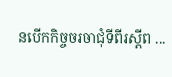នបើកកិច្ចចរចាជុំទីពីរស្តីព ...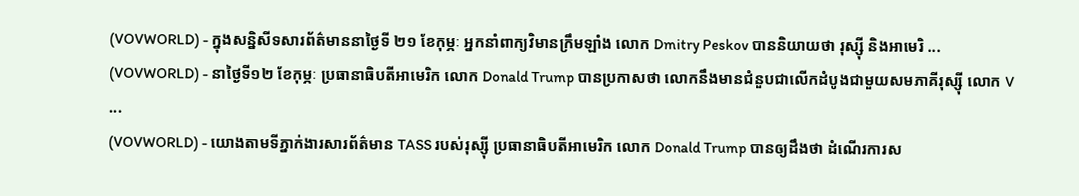(VOVWORLD) - ក្នុងសន្និសីទសារព័ត៌មាននាថ្ងៃទី ២១ ខែកុម្ភៈ អ្នកនាំពាក្យវិមានក្រឹមឡាំង លោក Dmitry Peskov បាននិយាយថា រុស្ស៊ី និងអាមេរិ ...
(VOVWORLD) - នាថ្ងៃទី១២ ខែកុម្ភៈ ប្រធានាធិបតីអាមេរិក លោក Donald Trump បានប្រកាសថា លោកនឹងមានជំនួបជាលើកដំបូងជាមួយសមភាគីរុស្ស៊ី លោក V ...
(VOVWORLD) - យោងតាមទីភ្នាក់ងារសារព័ត៌មាន TASS របស់រុស្ស៊ី ប្រធានាធិបតីអាមេរិក លោក Donald Trump បានឲ្យដឹងថា ដំណើរការស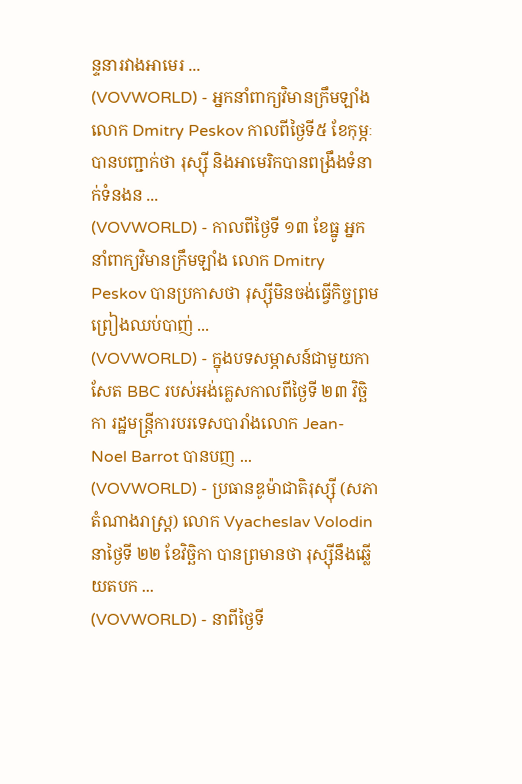ន្ទនារវាងអាមេរ ...
(VOVWORLD) - អ្នកនាំពាក្យវិមានក្រឹមឡាំង លោក Dmitry Peskov កាលពីថ្ងៃទី៥ ខែកុម្ភៈបានបញ្ជាក់ថា រុស្ស៊ី និងអាមេរិកបានពង្រឹងទំនាក់ទំនងន ...
(VOVWORLD) - កាលពីថ្ងៃទី ១៣ ខែធ្នូ អ្នកនាំពាក្យវិមានក្រឹមឡាំង លោក Dmitry Peskov បានប្រកាសថា រុស្ស៊ីមិនចង់ធ្វើកិច្ចព្រមព្រៀងឈប់បាញ់ ...
(VOVWORLD) - ក្នុងបទសម្ភាសន៍ជាមួយកាសែត BBC របស់អង់គ្លេសកាលពីថ្ងៃទី ២៣ វិច្ឆិកា រដ្ឋមន្ត្រីការបរទេសបារាំងលោក Jean-Noel Barrot បានបញ ...
(VOVWORLD) - ប្រធានឌូម៉ាជាតិរុស្ស៊ី (សភាតំណាងរាស្រ្ត) លោក Vyacheslav Volodin នាថ្ងៃទី ២២ ខែវិច្ឆិកា បានព្រមានថា រុស្ស៊ីនឹងឆ្លើយតបក ...
(VOVWORLD) - នាពីថ្ងៃទី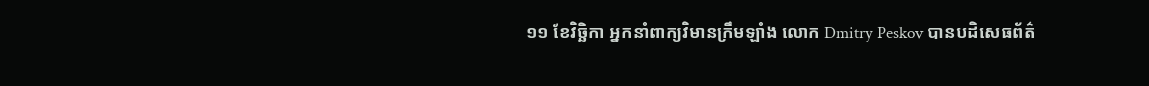១១ ខែវិច្ឆិកា អ្នកនាំពាក្យវិមានក្រឹមឡាំង លោក Dmitry Peskov បានបដិសេធព័ត៌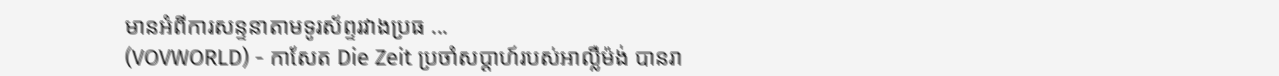មានអំពីការសន្ទនាតាមទូរស័ព្ទរវាងប្រធ ...
(VOVWORLD) - កាសែត Die Zeit ប្រចាំសប្តាហ៍របស់អាល្លឺម៉ង់ បានរា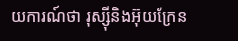យការណ៍ថា រុស្ស៊ីនិងអ៊ុយក្រែន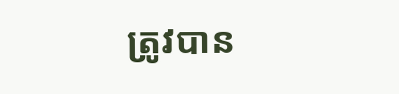ត្រូវបាន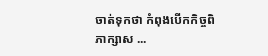ចាត់ទុកថា កំពុងបើកកិច្ចពិភាក្សាស ...